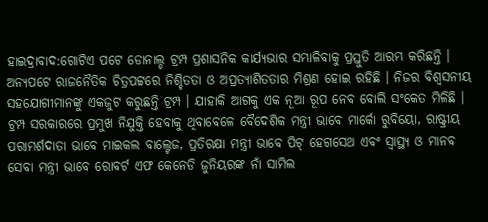ହାଇଦ୍ରାବାଦ:ଗୋଟିଏ ପଟେ ଡୋନାଲ୍ଡ ଟ୍ରମ୍ପ ପ୍ରଶାସନିକ କାର୍ଯ୍ୟଭାର ସମ୍ଭାଳିବାକୁ ପ୍ରସ୍ତୁତି ଆରମ୍ଭ କରିଛନ୍ତି । ଅନ୍ୟପଟେ ରାଜନୈତିକ ଚିତ୍ରପଟ୍ଟରେ ନିଶ୍ଚିତତା ଓ ଅପ୍ରତ୍ୟାଶିତତାର ମିଶ୍ରଣ ହୋଇ ରହିଛି । ନିଜର ବିଶ୍ବସନୀୟ ସହଯୋଗୀମାନଙ୍କୁ ଏକଜୁଟ କରୁଛନ୍ତି ଟ୍ରମ୍ପ । ଯାହାକି ଆଗକୁ ଏକ ନୂଆ ରୂପ ନେବ ବୋଲି ସଂକେତ ମିଳିଛି ।
ଟ୍ରମ୍ପ ସରକାରରେ ପ୍ରମୁଖ ନିଯୁକ୍ତି ହେବାକୁ ଥିବାବେଳେ ବୈଦେଶିକ ମନ୍ତ୍ରୀ ଭାବେ ମାର୍କୋ ରୁବିୟୋ, ରାଷ୍ଟ୍ରୀୟ ପରାମର୍ଶଦାତା ଭାବେ ମାଇକଲ ବାଲ୍ଟେଜ, ପ୍ରତିରକ୍ଷା ମନ୍ତ୍ରୀ ଭାବେ ପିଟ୍ ହେଗସେଥ ଏବଂ ସ୍ବାସ୍ଥ୍ୟ ଓ ମାନବ ସେବା ମନ୍ତ୍ରୀ ଭାବେ ରୋବର୍ଟ ଏଫ କେନେଡି ଜୁନିୟରଙ୍କ ନାଁ ସାମିଲ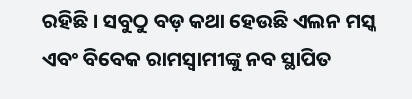ରହିଛି । ସବୁଠୁ ବଡ଼ କଥା ହେଉଛି ଏଲନ ମସ୍କ ଏବଂ ବିବେକ ରାମସ୍ବାମୀଙ୍କୁ ନବ ସ୍ଥାପିତ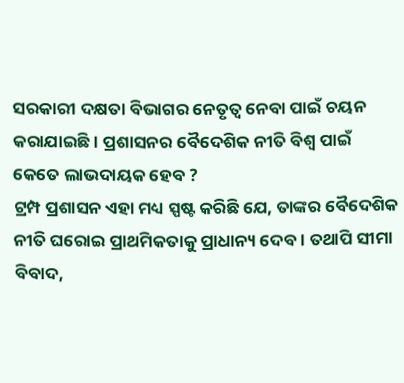ସରକାରୀ ଦକ୍ଷତା ବିଭାଗର ନେତୃତ୍ବ ନେବା ପାଇଁ ଚୟନ କରାଯାଇଛି । ପ୍ରଶାସନର ବୈଦେଶିକ ନୀତି ବିଶ୍ବ ପାଇଁ କେତେ ଲାଭଦାୟକ ହେବ ?
ଟ୍ରମ୍ପ ପ୍ରଶାସନ ଏହା ମଧ୍ୟ ସ୍ପଷ୍ଟ କରିଛି ଯେ, ତାଙ୍କର ବୈଦେଶିକ ନୀତି ଘରୋଇ ପ୍ରାଥମିକତାକୁ ପ୍ରାଧାନ୍ୟ ଦେବ । ତଥାପି ସୀମା ବିବାଦ,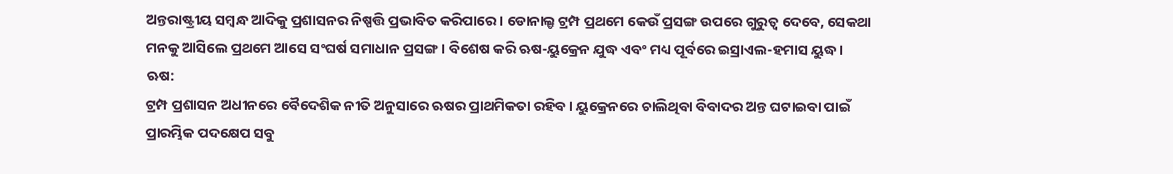ଅନ୍ତରାଷ୍ଟ୍ରୀୟ ସମ୍ବନ୍ଧ ଆଦିକୁ ପ୍ରଶାସନର ନିଷ୍ପତ୍ତି ପ୍ରଭାବିତ କରିପାରେ । ଡୋନାଲ୍ଡ ଟ୍ରମ୍ପ ପ୍ରଥମେ କେଉଁ ପ୍ରସଙ୍ଗ ଉପରେ ଗୁରୁତ୍ବ ଦେବେ, ସେକଥା ମନକୁ ଆସିଲେ ପ୍ରଥମେ ଆସେ ସଂଘର୍ଷ ସମାଧାନ ପ୍ରସଙ୍ଗ । ବିଶେଷ କରି ଋଷ-ୟୁକ୍ରେନ ଯୁଦ୍ଧ ଏବଂ ମଧ୍ୟ ପୂର୍ବରେ ଇସ୍ରାଏଲ-ହମାସ ୟୁଦ୍ଧ।
ଋଷ:
ଟ୍ରମ୍ପ ପ୍ରଶାସନ ଅଧୀନରେ ବୈଦେଶିକ ନୀତି ଅନୁସାରେ ଋଷର ପ୍ରାଥମିକତା ରହିବ । ୟୁକ୍ରେନରେ ଚାଲିଥିବା ବିବାଦର ଅନ୍ତ ଘଟାଇବା ପାଇଁ ପ୍ରାରମ୍ଭିକ ପଦକ୍ଷେପ ସବୁ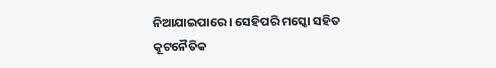ନିଆଯାଇପାରେ । ସେହିପରି ମସ୍କୋ ସହିତ କୂଟନୈତିକ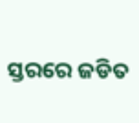ସ୍ତରରେ ଜଡିତ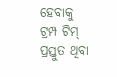ହେବାକୁ ଟ୍ରମ୍ପ ଟିମ୍ ପ୍ରସ୍ତୁତ ଥିବା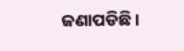ଜଣାପଡିଛି ।